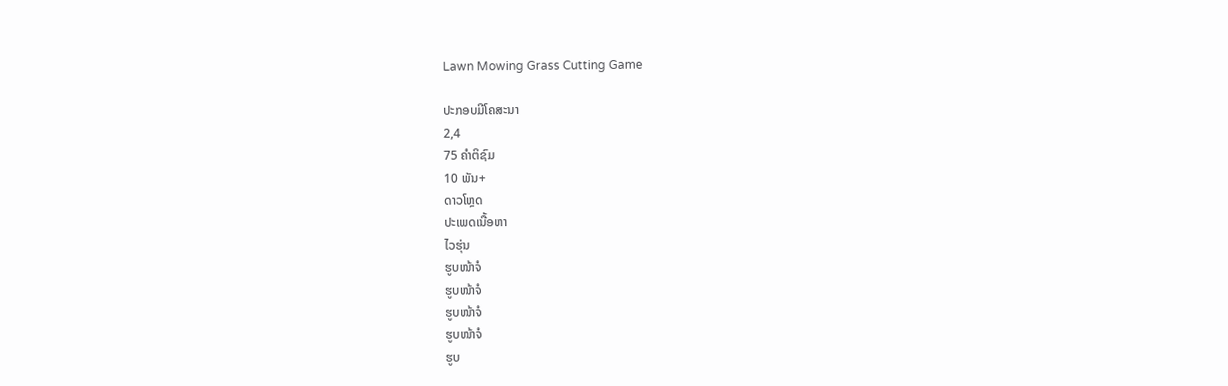Lawn Mowing Grass Cutting Game

ປະກອບມີໂຄສະນາ
2,4
75 ຄຳຕິຊົມ
10 ພັນ+
ດາວໂຫຼດ
ປະເພດເນື້ອຫາ
ໄວຮຸ່ນ
ຮູບໜ້າຈໍ
ຮູບໜ້າຈໍ
ຮູບໜ້າຈໍ
ຮູບໜ້າຈໍ
ຮູບ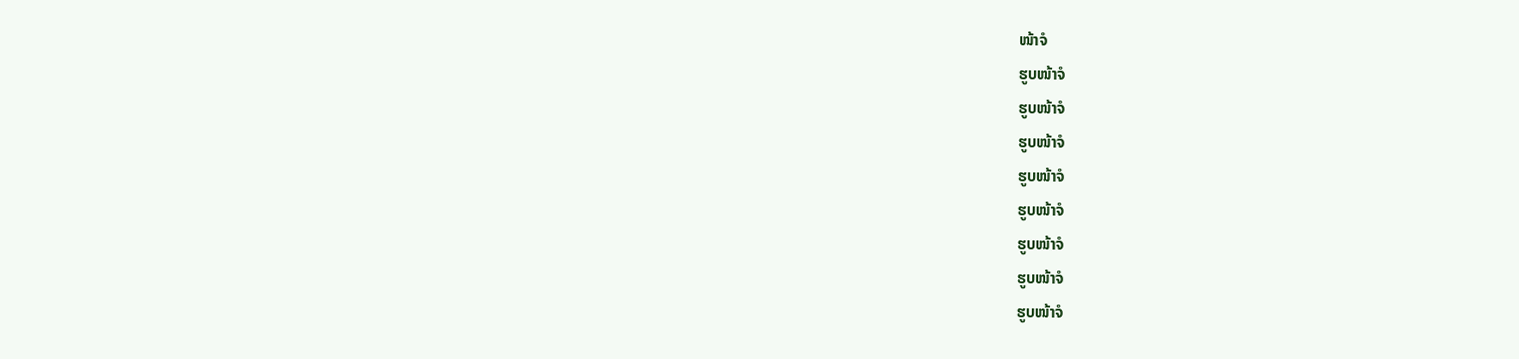ໜ້າຈໍ
ຮູບໜ້າຈໍ
ຮູບໜ້າຈໍ
ຮູບໜ້າຈໍ
ຮູບໜ້າຈໍ
ຮູບໜ້າຈໍ
ຮູບໜ້າຈໍ
ຮູບໜ້າຈໍ
ຮູບໜ້າຈໍ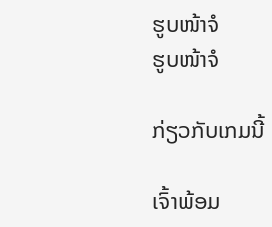ຮູບໜ້າຈໍ
ຮູບໜ້າຈໍ

ກ່ຽວກັບເກມນີ້

ເຈົ້າພ້ອມ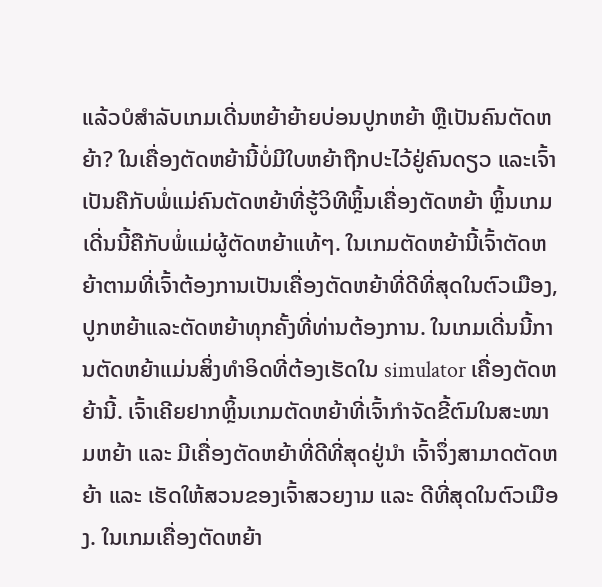ແລ້ວບໍສຳລັບເກມເດີ່ນຫຍ້າຍ້າຍບ່ອນປູກຫຍ້າ ຫຼືເປັນຄົນຕັດຫຍ້າ? ໃນເຄື່ອງຕັດຫຍ້ານີ້ບໍ່ມີໃບຫຍ້າຖືກປະໄວ້ຢູ່ຄົນດຽວ ແລະເຈົ້າເປັນຄືກັບພໍ່ແມ່ຄົນຕັດຫຍ້າທີ່ຮູ້ວິທີຫຼິ້ນເຄື່ອງຕັດຫຍ້າ ຫຼິ້ນເກມເດີ່ນນີ້ຄືກັບພໍ່ແມ່ຜູ້ຕັດຫຍ້າແທ້ໆ. ໃນເກມຕັດຫຍ້ານີ້ເຈົ້າຕັດຫຍ້າຕາມທີ່ເຈົ້າຕ້ອງການເປັນເຄື່ອງຕັດຫຍ້າທີ່ດີທີ່ສຸດໃນຕົວເມືອງ, ປູກຫຍ້າແລະຕັດຫຍ້າທຸກຄັ້ງທີ່ທ່ານຕ້ອງການ. ໃນເກມເດີ່ນນີ້ການຕັດຫຍ້າແມ່ນສິ່ງທໍາອິດທີ່ຕ້ອງເຮັດໃນ simulator ເຄື່ອງຕັດຫຍ້ານີ້. ເຈົ້າເຄີຍຢາກຫຼິ້ນເກມຕັດຫຍ້າທີ່ເຈົ້າກຳຈັດຂີ້ຕົມໃນສະໜາມຫຍ້າ ແລະ ມີເຄື່ອງຕັດຫຍ້າທີ່ດີທີ່ສຸດຢູ່ນຳ ເຈົ້າຈຶ່ງສາມາດຕັດຫຍ້າ ແລະ ເຮັດໃຫ້ສວນຂອງເຈົ້າສວຍງາມ ແລະ ດີທີ່ສຸດໃນຕົວເມືອງ. ໃນເກມເຄື່ອງຕັດຫຍ້າ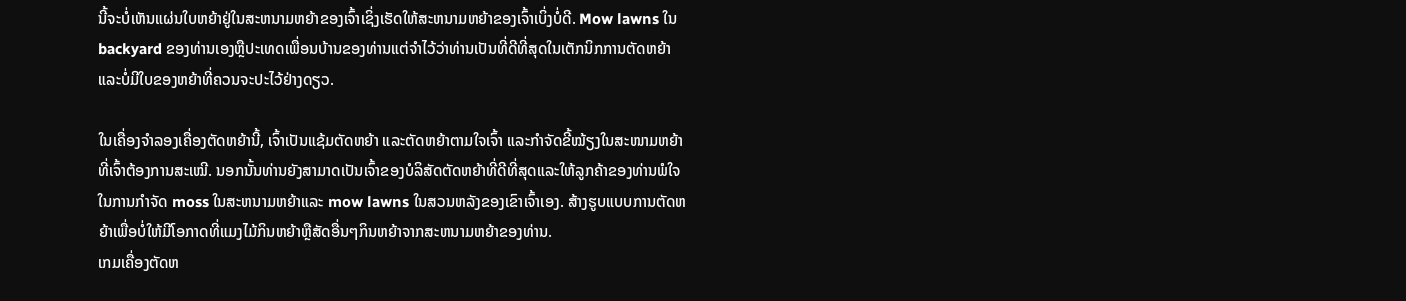ນີ້ຈະບໍ່ເຫັນແຜ່ນໃບຫຍ້າຢູ່ໃນສະຫນາມຫຍ້າຂອງເຈົ້າເຊິ່ງເຮັດໃຫ້ສະຫນາມຫຍ້າຂອງເຈົ້າເບິ່ງບໍ່ດີ. Mow lawns ໃນ backyard ຂອງທ່ານເອງຫຼືປະເທດເພື່ອນບ້ານຂອງທ່ານແຕ່ຈໍາໄວ້ວ່າທ່ານເປັນທີ່ດີທີ່ສຸດໃນເຕັກນິກການຕັດຫຍ້າແລະບໍ່ມີໃບຂອງຫຍ້າທີ່ຄວນຈະປະໄວ້ຢ່າງດຽວ.

ໃນເຄື່ອງຈຳລອງເຄື່ອງຕັດຫຍ້ານີ້, ເຈົ້າເປັນແຊ້ມຕັດຫຍ້າ ແລະຕັດຫຍ້າຕາມໃຈເຈົ້າ ແລະກຳຈັດຂີ້ໝ້ຽງໃນສະໜາມຫຍ້າທີ່ເຈົ້າຕ້ອງການສະເໝີ. ນອກນັ້ນທ່ານຍັງສາມາດເປັນເຈົ້າຂອງບໍລິສັດຕັດຫຍ້າທີ່ດີທີ່ສຸດແລະໃຫ້ລູກຄ້າຂອງທ່ານພໍໃຈໃນການກໍາຈັດ moss ໃນສະຫນາມຫຍ້າແລະ mow lawns ໃນສວນຫລັງຂອງເຂົາເຈົ້າເອງ. ສ້າງຮູບແບບການຕັດຫຍ້າເພື່ອບໍ່ໃຫ້ມີໂອກາດທີ່ແມງໄມ້ກິນຫຍ້າຫຼືສັດອື່ນໆກິນຫຍ້າຈາກສະຫນາມຫຍ້າຂອງທ່ານ.
ເກມເຄື່ອງຕັດຫ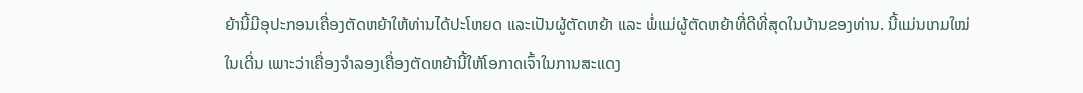ຍ້ານີ້ມີອຸປະກອນເຄື່ອງຕັດຫຍ້າໃຫ້ທ່ານໄດ້ປະໂຫຍດ ແລະເປັນຜູ້ຕັດຫຍ້າ ແລະ ພໍ່ແມ່ຜູ້ຕັດຫຍ້າທີ່ດີທີ່ສຸດໃນບ້ານຂອງທ່ານ. ນີ້ແມ່ນເກມໃໝ່ໃນເດີ່ນ ເພາະວ່າເຄື່ອງຈຳລອງເຄື່ອງຕັດຫຍ້ານີ້ໃຫ້ໂອກາດເຈົ້າໃນການສະແດງ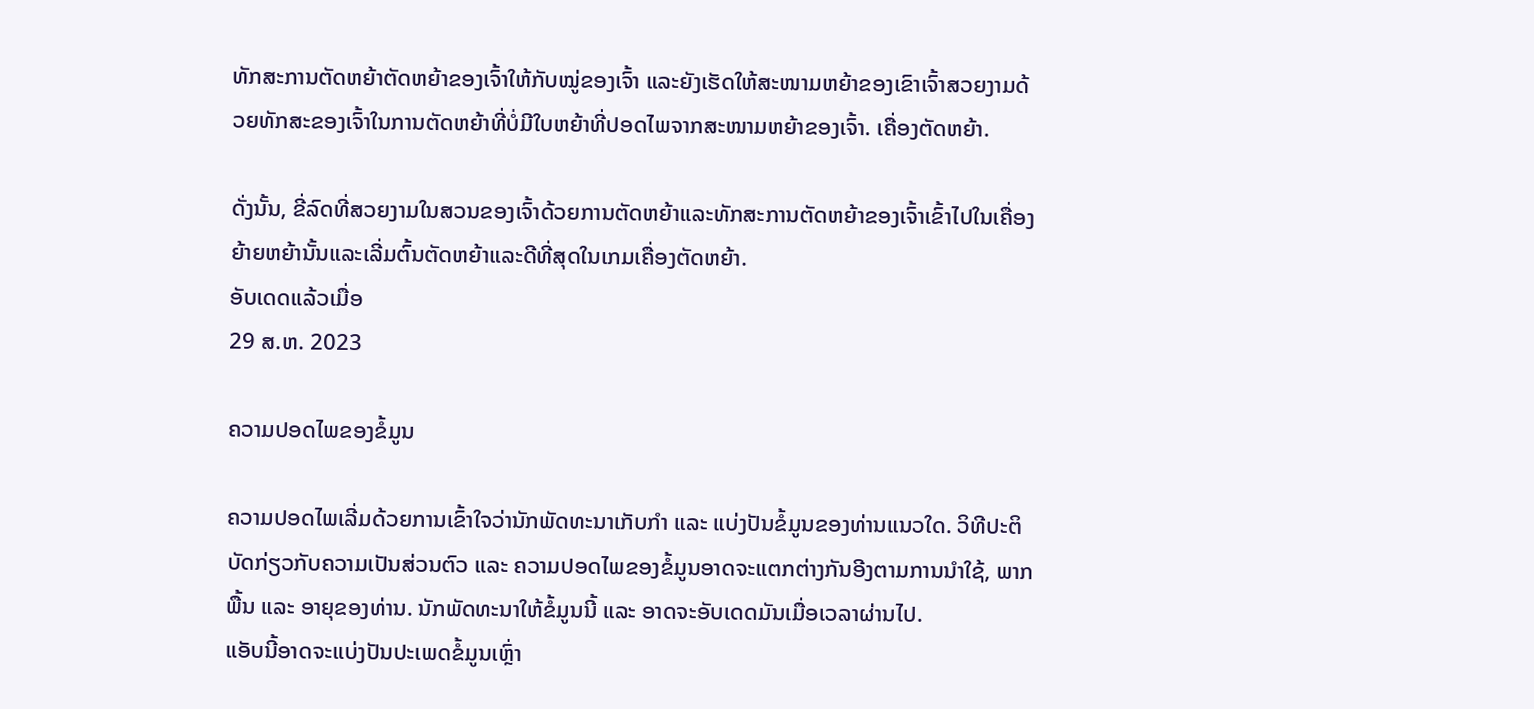ທັກສະການຕັດຫຍ້າຕັດຫຍ້າຂອງເຈົ້າໃຫ້ກັບໝູ່ຂອງເຈົ້າ ແລະຍັງເຮັດໃຫ້ສະໜາມຫຍ້າຂອງເຂົາເຈົ້າສວຍງາມດ້ວຍທັກສະຂອງເຈົ້າໃນການຕັດຫຍ້າທີ່ບໍ່ມີໃບຫຍ້າທີ່ປອດໄພຈາກສະໜາມຫຍ້າຂອງເຈົ້າ. ເຄື່ອງຕັດຫຍ້າ.

ດັ່ງນັ້ນ, ຂີ່ລົດທີ່ສວຍງາມໃນສວນຂອງເຈົ້າດ້ວຍການຕັດຫຍ້າແລະທັກສະການຕັດຫຍ້າຂອງເຈົ້າເຂົ້າໄປໃນເຄື່ອງຍ້າຍຫຍ້ານັ້ນແລະເລີ່ມຕົ້ນຕັດຫຍ້າແລະດີທີ່ສຸດໃນເກມເຄື່ອງຕັດຫຍ້າ.
ອັບເດດແລ້ວເມື່ອ
29 ສ.ຫ. 2023

ຄວາມປອດໄພຂອງຂໍ້ມູນ

ຄວາມປອດໄພເລີ່ມດ້ວຍການເຂົ້າໃຈວ່ານັກພັດທະນາເກັບກຳ ແລະ ແບ່ງປັນຂໍ້ມູນຂອງທ່ານແນວໃດ. ວິທີປະຕິບັດກ່ຽວກັບຄວາມເປັນສ່ວນຕົວ ແລະ ຄວາມປອດໄພຂອງຂໍ້ມູນອາດຈະແຕກຕ່າງກັນອີງຕາມການນຳໃຊ້, ພາກພື້ນ ແລະ ອາຍຸຂອງທ່ານ. ນັກພັດທະນາໃຫ້ຂໍ້ມູນນີ້ ແລະ ອາດຈະອັບເດດມັນເມື່ອເວລາຜ່ານໄປ.
ແອັບນີ້ອາດຈະແບ່ງປັນປະເພດຂໍ້ມູນເຫຼົ່າ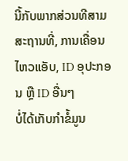ນີ້ກັບພາກສ່ວນທີສາມ
ສະຖານທີ່, ການເຄື່ອນໄຫວແອັບ, ID ອຸປະກອນ ຫຼື ID ອື່ນໆ
ບໍ່ໄດ້ເກັບກຳຂໍ້ມູນ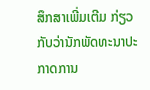ສຶກສາເພີ່ມເຕີມ ກ່ຽວກັບວ່ານັກພັດທະນາປະກາດການ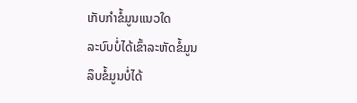ເກັບກຳຂໍ້ມູນແນວໃດ
ລະບົບບໍ່ໄດ້ເຂົ້າລະຫັດຂໍ້ມູນ
ລຶບຂໍ້ມູນບໍ່ໄດ້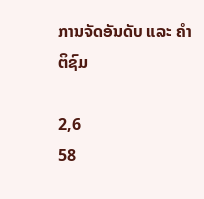ການຈັດອັນດັບ ແລະ ຄຳຕິຊົມ

2,6
58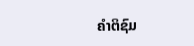ຄຳຕິຊົມ